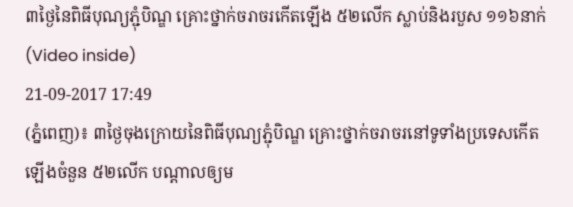៣ថ្ងៃនៃពិធីបុណ្យភ្ជុំបិណ្ឌ គ្រោះថ្នាក់ចរាចរកើតឡើង ៥២លើក ស្លាប់និងរបួស ១១៦នាក់ (Video inside)
21-09-2017 17:49
(ភ្នំពេញ)៖ ៣ថ្ងៃចុងក្រោយនៃពិធីបុណ្យភ្ជុំបិណ្ឌ គ្រោះថ្នាក់ចរាចរនៅទូទាំងប្រទេសកើតឡើងចំនួន ៥២លើក បណ្តាលឲ្យម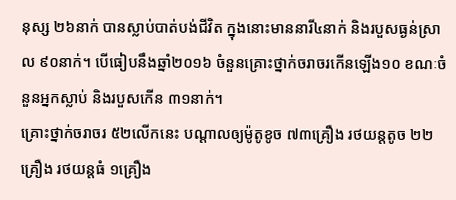នុស្ស ២៦នាក់ បានស្លាប់បាត់បង់ជីវិត ក្នុងនោះមាននារី៤នាក់ និងរបួសធ្ងន់ស្រាល ៩០នាក់។ បើធៀបនឹងឆ្នាំ២០១៦ ចំនួនគ្រោះថ្នាក់ចរាចរកើនឡើង១០ ខណៈចំនួនអ្នកស្លាប់ និងរបួសកើន ៣១នាក់។
គ្រោះថ្នាក់ចរាចរ ៥២លើកនេះ បណ្តាលឲ្យម៉ូតូខូច ៧៣គ្រឿង រថយន្តតូច ២២គ្រឿង រថយន្តធំ ១គ្រឿង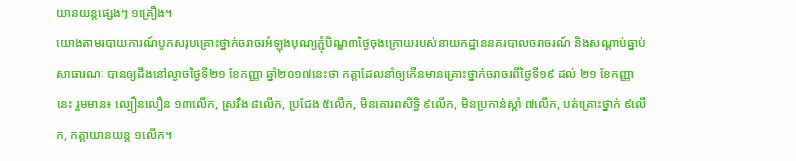យានយន្តផ្សេងៗ ១គ្រឿង។
យោងតាមរបាយការណ៍បូកសរុបគ្រោះថ្នាក់ចរាចរអំឡុងបុណ្យភ្ជុំបិណ្ឌ៣ថ្ងៃចុងក្រោយរបស់នាយកដ្ឋាននគរបាលចរាចរណ៍ និងសណ្តាប់ធ្នាប់សាធារណៈ បានឲ្យដឹងនៅល្ងាចថ្ងៃទី២១ ខែកញ្ញា ឆ្នាំ២០១៧នេះថា កត្តាដែលនាំឲ្យកើនមានគ្រោះថ្នាក់ចរាចរពីថ្ងៃទី១៩ ដល់ ២១ ខែកញ្ញា នេះ រួមមាន៖ ល្បឿនលឿន ១៣លើក, ស្រវឹង ៨លើក, ប្រជែង ៥លើក, មិនគោរពសិទ្ធិ ៩លើក, មិនប្រកាន់ស្តាំ ៧លើក, បត់គ្រោះថ្នាក់ ៩លើក, កត្តាយានយន្ត ១លើក។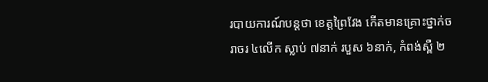របាយការណ៍បន្តថា ខេត្តព្រៃវែង កើតមានគ្រោះថ្នាក់ចរាចរ ៤លើក ស្លាប់ ៧នាក់ របួស ៦នាក់, កំពង់ស្ពឺ ២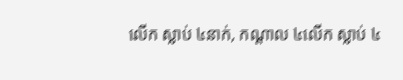លើក ស្លាប់ ៤នាក់, កណ្តាល ៤លើក ស្លាប់ ៤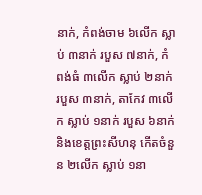នាក់, កំពង់ចាម ៦លើក ស្លាប់ ៣នាក់ របួស ៧នាក់, កំពង់ធំ ៣លើក ស្លាប់ ២នាក់ របួស ៣នាក់, តាកែវ ៣លើក ស្លាប់ ១នាក់ របួស ៦នាក់ និងខេត្តព្រះសីហនុ កើតចំនួន ២លើក ស្លាប់ ១នា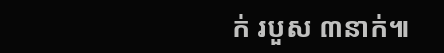ក់ របួស ៣នាក់៕